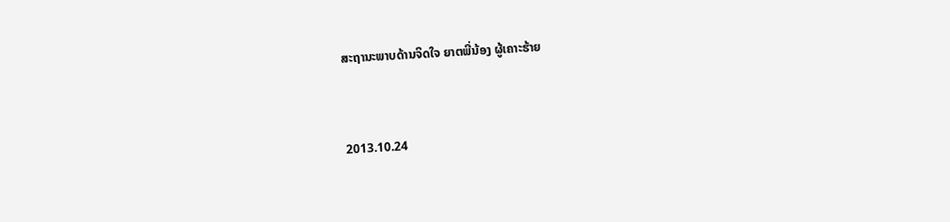ສະຖານະພາບດ້ານຈິດໃຈ ຍາຕພີ່ນ້ອງ ຜູ້ເຄາະຮ້າຍ


2013.10.24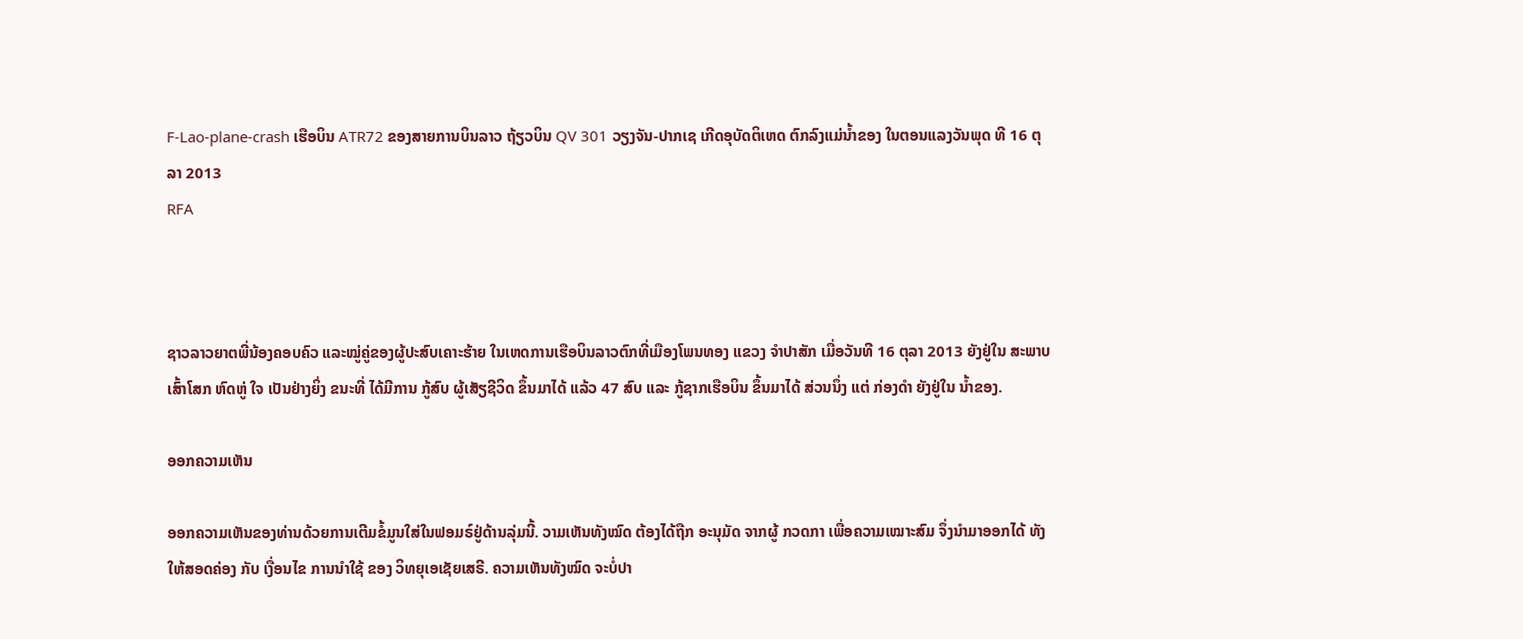F-Lao-plane-crash ເຮືອບິນ ATR72 ຂອງສາຍການບິນລາວ ຖ້ຽວບິນ QV 301 ວຽງຈັນ-ປາກເຊ ເກີດອຸບັດຕິເຫດ ຕົກລົງແມ່ນ້ຳຂອງ ໃນຕອນແລງວັນພຸດ ທີ 16 ຕຸລາ 2013
RFA



ຊາວລາວຍາຕພີ່ນ້ອງຄອບຄົວ ແລະໝູ່ຄູ່ຂອງຜູ້ປະສົບເຄາະຮ້າຍ ໃນເຫດການເຮືອບິນລາວຕົກທີ່ເມືອງໂພນທອງ ແຂວງ ຈໍາປາສັກ ເມື່ອວັນທີ 16 ຕຸລາ 2013 ຍັງຢູ່ໃນ ສະພາບ ເສົ້າໂສກ ຫົດຫູ່ ໃຈ ເປັນຢ່າງຍິ່ງ ຂນະທີ່ ໄດ້ມີການ ກູ້ສົບ ຜູ້ເສັຽຊີວິດ ຂຶ້ນມາໄດ້ ແລ້ວ 47 ສົບ ແລະ ກູ້ຊາກເຮືອບິນ ຂຶ້ນມາໄດ້ ສ່ວນນຶ່ງ ແຕ່ ກ່ອງດໍາ ຍັງຢູ່ໃນ ນໍ້າຂອງ.

ອອກຄວາມເຫັນ

ອອກຄວາມເຫັນຂອງທ່ານດ້ວຍການເຕີມຂໍ້ມູນໃສ່ໃນຟອມຣ໌ຢູ່ດ້ານລຸ່ມນີ້. ວາມເຫັນທັງໝົດ ຕ້ອງໄດ້ຖືກ ອະນຸມັດ ຈາກຜູ້ ກວດກາ ເພື່ອຄວາມເໝາະສົມ ຈຶ່ງນໍາມາອອກໄດ້ ທັງໃຫ້ສອດຄ່ອງ ກັບ ເງື່ອນໄຂ ການນຳໃຊ້ ຂອງ ວິທຍຸເອເຊັຍເສຣີ. ຄວາມເຫັນທັງໝົດ ຈະບໍ່ປາ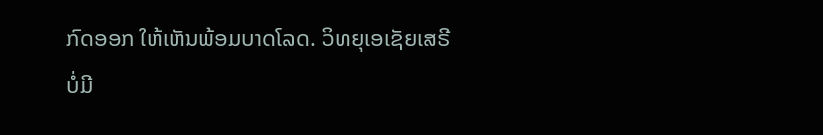ກົດອອກ ໃຫ້ເຫັນພ້ອມບາດໂລດ. ວິທຍຸເອເຊັຍເສຣີ ບໍ່ມີ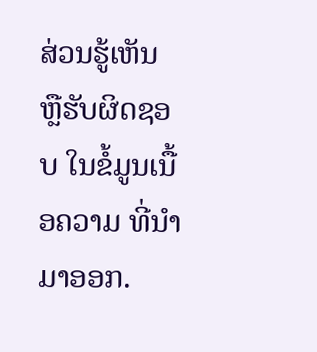ສ່ວນຮູ້ເຫັນ ຫຼືຮັບຜິດຊອບ ໃນຂໍ້ມູນເນື້ອຄວາມ ທີ່ນໍາມາອອກ.